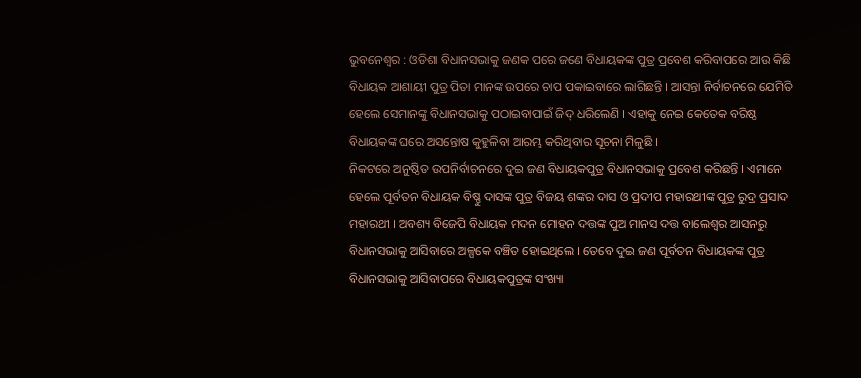ଭୁବନେଶ୍ୱର : ଓଡିଶା ବିଧାନସଭାକୁ ଜଣକ ପରେ ଜଣେ ବିଧାୟକଙ୍କ ପୁତ୍ର ପ୍ରବେଶ କରିବାପରେ ଆଉ କିଛି ବିଧାୟକ ଆଶାୟୀ ପୁତ୍ର ପିତା ମାନଙ୍କ ଉପରେ ଚାପ ପକାଇବାରେ ଲାଗିଛନ୍ତି । ଆସନ୍ତା ନିର୍ବାଚନରେ ଯେମିତି ହେଲେ ସେମାନଙ୍କୁ ବିଧାନସଭାକୁ ପଠାଇବାପାଇଁ ଜିଦ୍ ଧରିଲେଣି । ଏହାକୁ ନେଇ କେତେକ ବରିଷ୍ଠ ବିଧାୟକଙ୍କ ଘରେ ଅସନ୍ତୋଷ କୁହୁଳିବା ଆରମ୍ଭ କରିଥିବାର ସୂଚନା ମିଳୁଛି ।
ନିକଟରେ ଅନୁଷ୍ଠିତ ଉପନିର୍ବାଚନରେ ଦୁଇ ଜଣ ବିଧାୟକପୁତ୍ର ବିଧାନସଭାକୁ ପ୍ରବେଶ କରିଛନ୍ତି । ଏମାନେ ହେଲେ ପୂର୍ବତନ ବିଧାୟକ ବିଷ୍ଣୁ ଦାସଙ୍କ ପୁତ୍ର ବିଜୟ ଶଙ୍କର ଦାସ ଓ ପ୍ରଦୀପ ମହାରଥୀଙ୍କ ପୁତ୍ର ରୁଦ୍ର ପ୍ରସାଦ ମହାରଥୀ । ଅବଶ୍ୟ ବିଜେପି ବିଧାୟକ ମଦନ ମୋହନ ଦତ୍ତଙ୍କ ପୁଅ ମାନସ ଦତ୍ତ ବାଲେଶ୍ୱର ଆସନରୁ ବିଧାନସଭାକୁ ଆସିବାରେ ଅଳ୍ପକେ ବଞ୍ଚିତ ହୋଇଥିଲେ । ତେବେ ଦୁଇ ଜଣ ପୂର୍ବତନ ବିଧାୟକଙ୍କ ପୁତ୍ର ବିଧାନସଭାକୁ ଆସିବାପରେ ବିଧାୟକପୁତ୍ରଙ୍କ ସଂଖ୍ୟା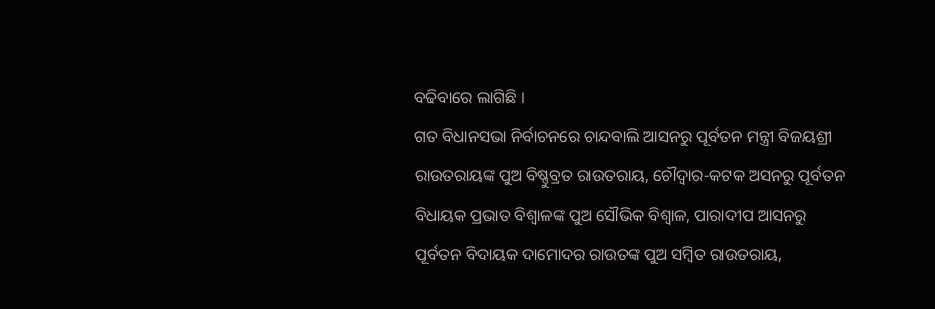ବଢିବାରେ ଲାଗିଛି ।
ଗତ ବିଧାନସଭା ନିର୍ବାଚନରେ ଚାନ୍ଦବାଲି ଆସନରୁ ପୂର୍ବତନ ମନ୍ତ୍ରୀ ବିଜୟଶ୍ରୀ ରାଉତରାୟଙ୍କ ପୁଅ ବିଷ୍ଣୁବ୍ରତ ରାଉତରାୟ, ଚୌଦ୍ୱାର-କଟକ ଅସନରୁ ପୂର୍ବତନ ବିଧାୟକ ପ୍ରଭାତ ବିଶ୍ୱାଳଙ୍କ ପୁଅ ସୌଭିକ ବିଶ୍ୱାଳ, ପାରାଦୀପ ଆସନରୁ ପୂର୍ବତନ ବିଦାୟକ ଦାମୋଦର ରାଉତଙ୍କ ପୁଅ ସମ୍ବିତ ରାଉତରାୟ,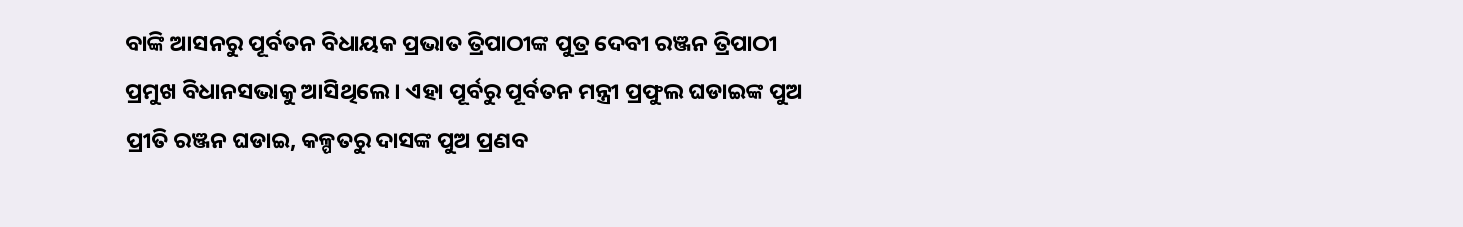ବାଙ୍କି ଆସନରୁ ପୂର୍ବତନ ବିଧାୟକ ପ୍ରଭାତ ତ୍ରିପାଠୀଙ୍କ ପୁତ୍ର ଦେବୀ ରଞ୍ଜନ ତ୍ରିପାଠୀ ପ୍ରମୁଖ ବିଧାନସଭାକୁ ଆସିଥିଲେ । ଏହା ପୂର୍ବରୁ ପୂର୍ବତନ ମନ୍ତ୍ରୀ ପ୍ରଫୁଲ ଘଡାଇଙ୍କ ପୁଅ ପ୍ରୀତି ରଞ୍ଜନ ଘଡାଇ, କଳ୍ପତରୁ ଦାସଙ୍କ ପୁଅ ପ୍ରଣବ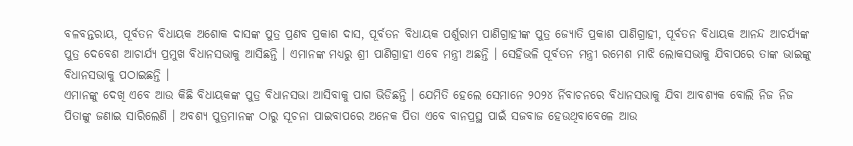ବଳବନ୍ତରାୟ, ପୂର୍ବତନ ବିଧାୟକ ଅଶୋକ ଦାସଙ୍କ ପୁତ୍ର ପ୍ରଣବ ପ୍ରକାଶ ଦାସ, ପୂର୍ବତନ ବିଧାୟକ ପର୍ଶୁରାମ ପାଣିଗ୍ରାହୀଙ୍କ ପୁତ୍ର ଜ୍ୟୋତି ପ୍ରକାଶ ପାଣିଗ୍ରାହୀ, ପୂର୍ବତନ ବିଧାୟକ ଆନନ୍ଦ ଆଚର୍ଯ୍ୟଙ୍କ ପୁତ୍ର ଦେବେଶ ଆଚାର୍ଯ୍ୟ ପ୍ରମୁଖ ବିଧାନସଭାକୁ ଆସିଛନ୍ତି । ଏମାନଙ୍କ ମଧ୍ୟରୁ ଶ୍ରୀ ପାଣିଗ୍ରାହୀ ଏବେ ମନ୍ତ୍ରୀ ଅଛନ୍ତି । ସେହିଭଳି ପୂର୍ବତନ ମନ୍ତ୍ରୀ ରମେଶ ମାଝି ଲୋକସଭାକୁ ଯିବାପରେ ତାଙ୍କ ଭାଇଙ୍କୁ ବିଧାନସଭାକୁ ପଠାଇଛନ୍ତି ।
ଏମାନଙ୍କୁ ଦେଖି ଏବେ ଆଉ କିଛି ବିଧାୟକଙ୍କ ପୁତ୍ର ବିଧାନସଭା ଆସିବାକୁ ପାଗ ଭିଡିଛନ୍ତି । ଯେମିତି ହେଲେ ସେମାନେ ୨୦୨୪ ର୍ନିବାଚନରେ ବିଧାନସଭାକୁ ଯିବା ଆବଶ୍ୟକ ବୋଲି ନିଜ ନିଜ ପିତାଙ୍କୁ ଜଣାଇ ସାରିଲେଣି । ଅବଶ୍ୟ ପୁତ୍ରମାନଙ୍କ ଠାରୁ ସୂଚନା ପାଇବାପରେ ଅନେକ ପିତା ଏବେ ବାନପ୍ରସ୍ଥ ପାଇଁ ସଜବାଜ ହେଉଥିବାବେଳେ ଆଉ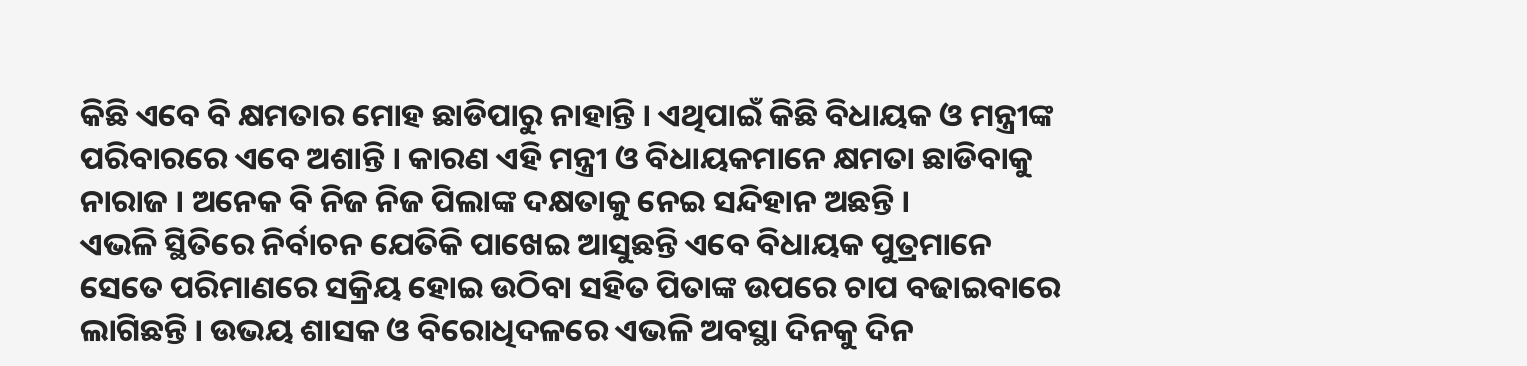କିଛି ଏବେ ବି କ୍ଷମତାର ମୋହ ଛାଡିପାରୁ ନାହାନ୍ତି । ଏଥିପାଇଁ କିଛି ବିଧାୟକ ଓ ମନ୍ତ୍ରୀଙ୍କ ପରିବାରରେ ଏବେ ଅଶାନ୍ତି । କାରଣ ଏହି ମନ୍ତ୍ରୀ ଓ ବିଧାୟକମାନେ କ୍ଷମତା ଛାଡିବାକୁ ନାରାଜ । ଅନେକ ବି ନିଜ ନିଜ ପିଲାଙ୍କ ଦକ୍ଷତାକୁ ନେଇ ସନ୍ଦିହାନ ଅଛନ୍ତି ।
ଏଭଳି ସ୍ଥିତିରେ ନିର୍ବାଚନ ଯେତିକି ପାଖେଇ ଆସୁଛନ୍ତି ଏବେ ବିଧାୟକ ପୁତ୍ରମାନେ ସେତେ ପରିମାଣରେ ସକ୍ରିୟ ହୋଇ ଉଠିବା ସହିତ ପିତାଙ୍କ ଉପରେ ଚାପ ବଢାଇବାରେ ଲାଗିଛନ୍ତି । ଉଭୟ ଶାସକ ଓ ବିରୋଧିଦଳରେ ଏଭଳି ଅବସ୍ଥା ଦିନକୁ ଦିନ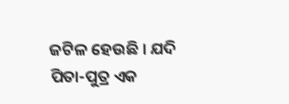ଜଟିଳ ହେଉଛି । ଯଦି ପିତା-ପୁତ୍ର ଏକ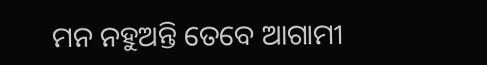ମନ ନହୁଅନ୍ତି ତେବେ ଆଗାମୀ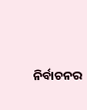ନିର୍ବାଚନର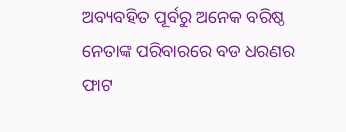ଅବ୍ୟବହିତ ପୂର୍ବରୁ ଅନେକ ବରିଷ୍ଠ ନେତାଙ୍କ ପରିବାରରେ ବଡ ଧରଣର ଫାଟ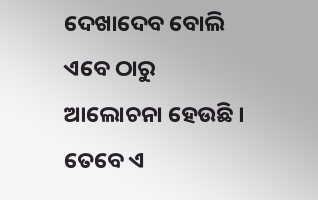ଦେଖାଦେବ ବୋଲି ଏବେ ଠାରୁ ଆଲୋଚନା ହେଉଛି । ତେବେ ଏ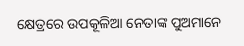କ୍ଷେତ୍ରରେ ଉପକୂଳିଆ ନେତାଙ୍କ ପୁଅମାନେ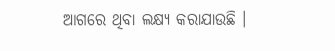ଆଗରେ ଥିବା ଲକ୍ଷ୍ୟ କରାଯାଉଛି ।